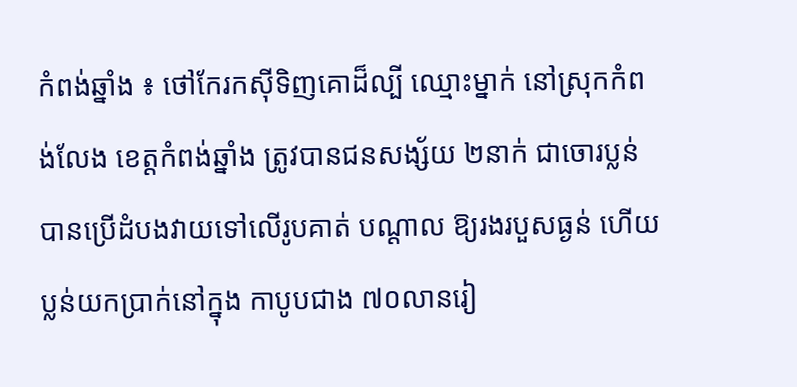កំពង់ឆ្នាំង ៖ ថៅកែរកស៊ីទិញគោដ៏ល្បី ឈ្មោះម្នាក់ នៅស្រុកកំពង់លែង ខេត្ដកំពង់ឆ្នាំង ត្រូវបានជនសង្ស័យ ២នាក់ ជាចោរប្លន់ បានប្រើដំបងវាយទៅលើរូបគាត់ បណ្ដាល ឱ្យរងរបួសធ្ងន់ ហើយប្លន់យកប្រាក់នៅក្នុង កាបូបជាង ៧០លានរៀ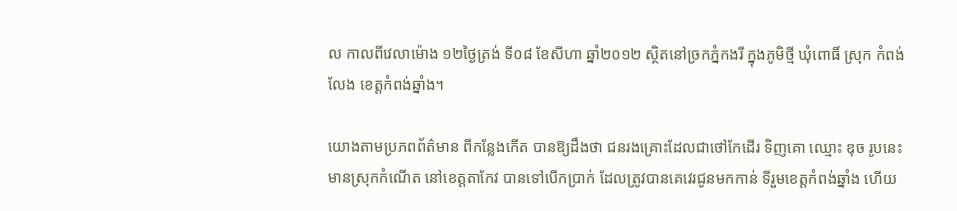ល កាលពីវេលាម៉ោង ១២ថ្ងៃត្រង់ ទី០៨ ខែសីហា ឆ្នាំ២០១២ ស្ថិតនៅច្រកភ្នំកងរី ក្នុងភូមិថ្មី ឃុំពោធិ៍ ស្រុក កំពង់លែង ខេត្ដកំពង់ឆ្នាំង។

យោងតាមប្រភពព័ត៌មាន ពីកន្លែងកើត បានឱ្យដឹងថា ជនរងគ្រោះដែលជាថៅកែដើរ ទិញគោ ឈ្មោះ ឌុច រូបនេះ មានស្រុកកំណើត នៅខេត្ដតាកែវ បានទៅបើកប្រាក់ ដែលត្រូវបានគេវេរជូនមកកាន់ ទីរួមខេត្ដកំពង់ឆ្នាំង ហើយ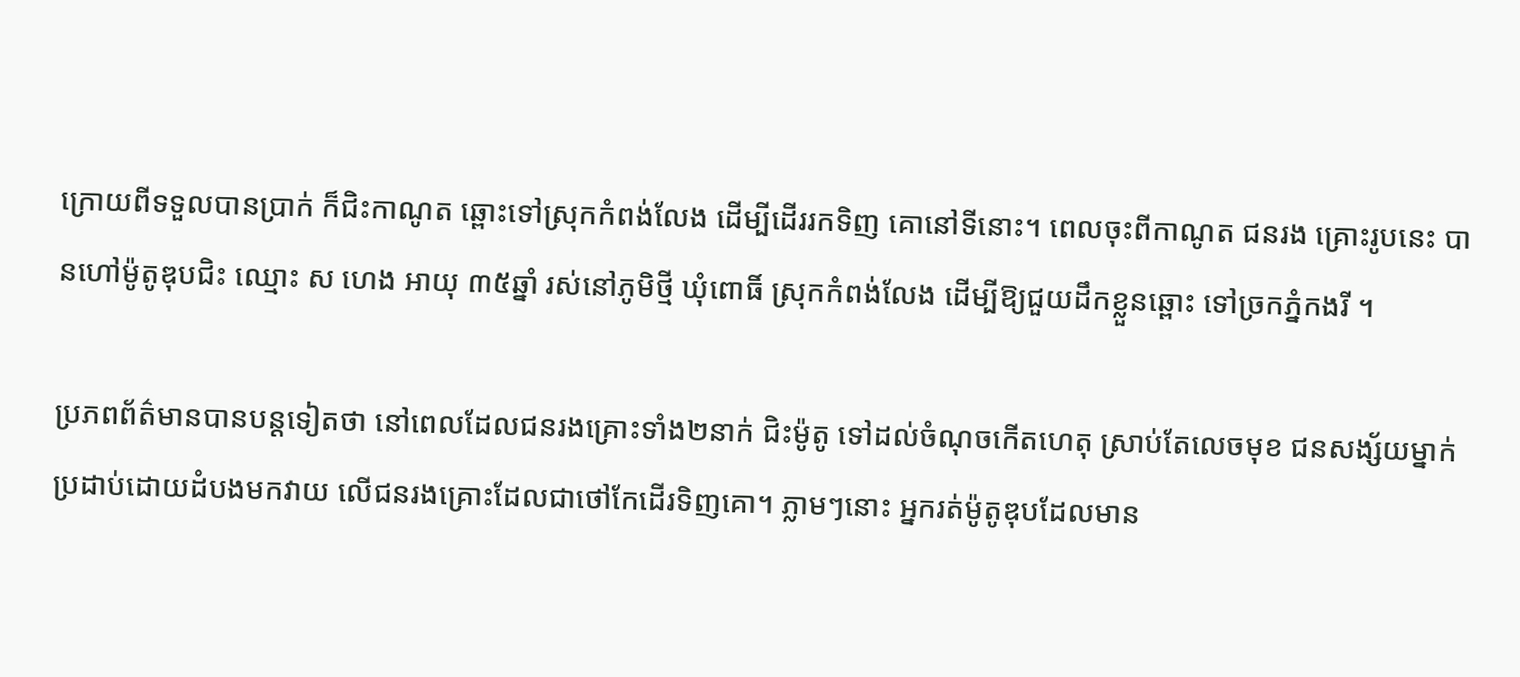ក្រោយពីទទួលបានប្រាក់ ក៏ជិះកាណូត ឆ្ពោះទៅស្រុកកំពង់លែង ដើម្បីដើររកទិញ គោនៅទីនោះ។ ពេលចុះពីកាណូត ជនរង គ្រោះរូបនេះ បានហៅម៉ូតូឌុបជិះ ឈ្មោះ ស ហេង អាយុ ៣៥ឆ្នាំ រស់នៅភូមិថ្មី ឃុំពោធិ៍ ស្រុកកំពង់លែង ដើម្បីឱ្យជួយដឹកខ្លួនឆ្ពោះ ទៅច្រកភ្នំកងរី ។

ប្រភពព័ត៌មានបានបន្ដទៀតថា នៅពេលដែលជនរងគ្រោះទាំង២នាក់ ជិះម៉ូតូ ទៅដល់ចំណុចកើតហេតុ ស្រាប់តែលេចមុខ ជនសង្ស័យម្នាក់ ប្រដាប់ដោយដំបងមកវាយ លើជនរងគ្រោះដែលជាថៅកែដើរទិញគោ។ ភ្លាមៗនោះ អ្នករត់ម៉ូតូឌុបដែលមាន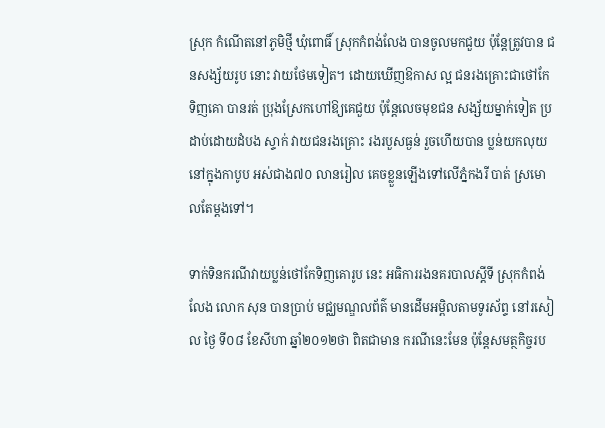ស្រុក កំណើតនៅភូមិថ្មី ឃុំពោធិ៍ ស្រុកកំពង់លែង បានចូលមកជួយ ប៉ុន្ដែត្រូវបាន ជនសង្ស័យរូប នោះ វាយថែមទៀត។ ដោយឃើញឱកាស ល្អ ជនរងគ្រោះជាថៅកែទិញគោ បានរត់ ប្រុងស្រែកហៅឱ្យគេជួយ ប៉ុន្ដែលេចមុខជន សង្ស័យម្នាក់ទៀត ប្រដាប់ដោយដំបង ស្ទាក់ វាយជនរងគ្រោះ រងរបួសធ្ងន់ រួចហើយបាន ប្លន់យកលុយនៅក្នុងកាបូប អស់ជាង៧០ លានរៀល គេចខ្លួនឡើងទៅលើភ្នំកងរី បាត់ ស្រមោលតែម្ដងទៅ។

ទាក់ទិនករណីវាយប្លន់ថៅកែទិញគោរូប នេះ អធិការរងនគរបាលស្ដីទី ស្រុកកំពង់លែង លោក សុន បានប្រាប់ មជ្ឈមណ្ឌលព័ត៌ មានដើមអម្ពិលតាមទូរស័ព្ទ នៅរសៀល ថ្ងៃ ទី០៨ ខែសីហា ឆ្នាំ២០១២ថា ពិតជាមាន ករណីនេះមែន ប៉ុន្ដែសមត្ថកិច្ចរប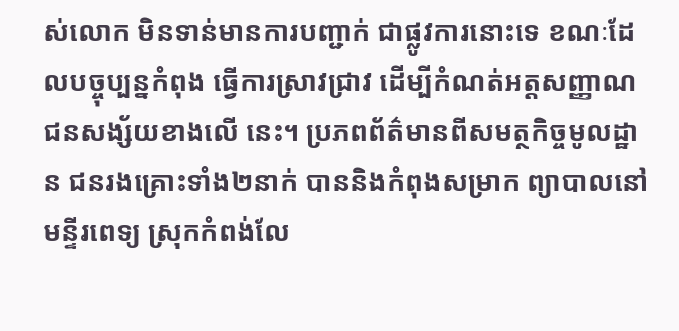ស់លោក មិនទាន់មានការបញ្ជាក់ ជាផ្លូវការនោះទេ ខណៈដែលបច្ចុប្បន្នកំពុង ធ្វើការស្រាវជ្រាវ ដើម្បីកំណត់អត្ដសញ្ញាណជនសង្ស័យខាងលើ នេះ។ ប្រភពព័ត៌មានពីសមត្ថកិច្ចមូលដ្ឋាន ជនរងគ្រោះទាំង២នាក់ បាននិងកំពុងសម្រាក ព្យាបាលនៅមន្ទីរពេទ្យ ស្រុកកំពង់លែ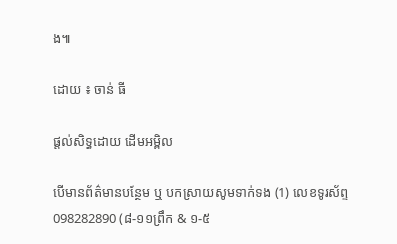ង៕

ដោយ ៖ ចាន់ ធី

ផ្តល់សិទ្ធដោយ ដើមអម្ពិល

បើមានព័ត៌មានបន្ថែម ឬ បកស្រាយសូមទាក់ទង (1) លេខទូរស័ព្ទ 098282890 (៨-១១ព្រឹក & ១-៥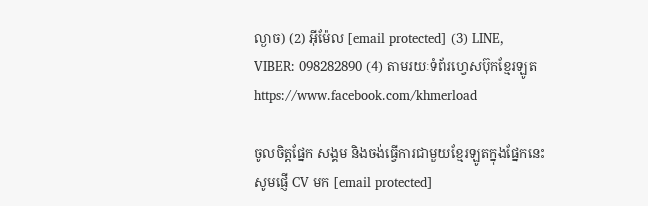ល្ងាច) (2) អ៊ីម៉ែល [email protected] (3) LINE, VIBER: 098282890 (4) តាមរយៈទំព័រហ្វេសប៊ុកខ្មែរឡូត https://www.facebook.com/khmerload

ចូលចិត្តផ្នែក សង្គម និងចង់ធ្វើការជាមួយខ្មែរឡូតក្នុងផ្នែកនេះ សូមផ្ញើ CV មក [email protected]